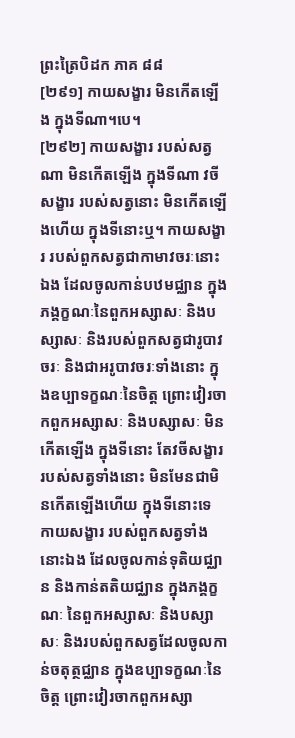ព្រះត្រៃបិដក ភាគ ៨៨
[២៩១] កាយសង្ខារ មិនកើតឡើង ក្នុងទីណា។បេ។
[២៩២] កាយសង្ខារ របស់សត្វណា មិនកើតឡើង ក្នុងទីណា វចីសង្ខារ របស់សត្វនោះ មិនកើតឡើងហើយ ក្នុងទីនោះឬ។ កាយសង្ខារ របស់ពួកសត្វជាកាមាវចរៈនោះឯង ដែលចូលកាន់បឋមជ្ឈាន ក្នុងភង្គក្ខណៈនៃពួកអស្សាសៈ និងបស្សាសៈ និងរបស់ពួកសត្វជារូបាវចរៈ និងជាអរូបាវចរៈទាំងនោះ ក្នុងឧប្បាទក្ខណៈនៃចិត្ត ព្រោះវៀរចាកពួកអស្សាសៈ និងបស្សាសៈ មិនកើតឡើង ក្នុងទីនោះ តែវចីសង្ខារ របស់សត្វទាំងនោះ មិនមែនជាមិនកើតឡើងហើយ ក្នុងទីនោះទេ កាយសង្ខារ របស់ពួកសត្វទាំងនោះឯង ដែលចូលកាន់ទុតិយជ្ឈាន និងកាន់តតិយជ្ឈាន ក្នុងភង្គក្ខណៈ នៃពួកអស្សាសៈ និងបស្សាសៈ និងរបស់ពួកសត្វដែលចូលកាន់ចតុត្ថជ្ឈាន ក្នុងឧប្បាទក្ខណៈនៃចិត្ត ព្រោះវៀរចាកពួកអស្សា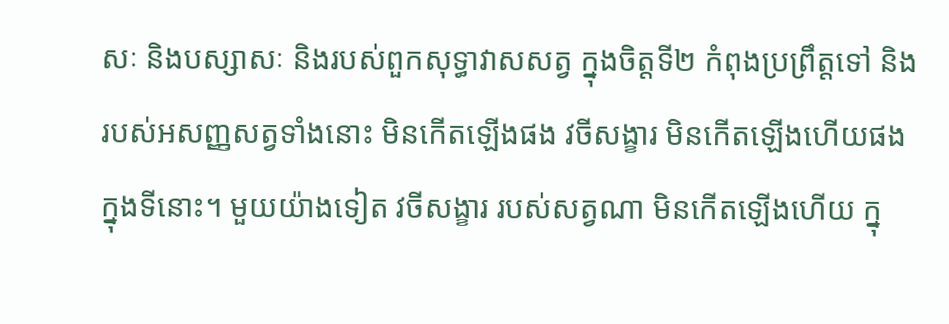សៈ និងបស្សាសៈ និងរបស់ពួកសុទ្ធាវាសសត្វ ក្នុងចិត្តទី២ កំពុងប្រព្រឹត្តទៅ និងរបស់អសញ្ញសត្វទាំងនោះ មិនកើតឡើងផង វចីសង្ខារ មិនកើតឡើងហើយផង ក្នុងទីនោះ។ មួយយ៉ាងទៀត វចីសង្ខារ របស់សត្វណា មិនកើតឡើងហើយ ក្នុ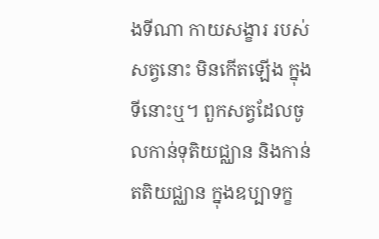ងទីណា កាយសង្ខារ របស់សត្វនោះ មិនកើតឡើង ក្នុងទីនោះឬ។ ពួកសត្វដែលចូលកាន់ទុតិយជ្ឈាន និងកាន់តតិយជ្ឈាន ក្នុងឧប្បាទក្ខ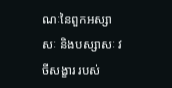ណៈនៃពួកអស្សាសៈ និងបស្សាសៈ វចីសង្ខារ របស់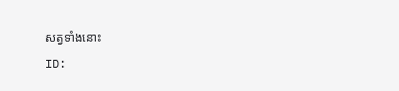សត្វទាំងនោះ
ID: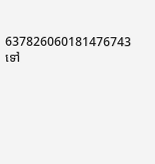637826060181476743
ទៅ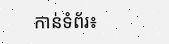កាន់ទំព័រ៖